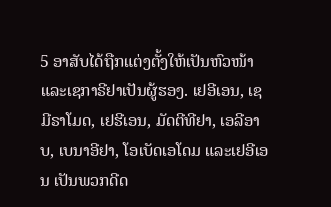5 ອາສັບໄດ້ຖືກແຕ່ງຕັ້ງໃຫ້ເປັນຫົວໜ້າ ແລະເຊກາຣີຢາເປັນຜູ້ຮອງ. ເຢອີເອນ, ເຊມີຣາໂມດ, ເຢຮີເອນ, ມັດຕີທີຢາ, ເອລີອາບ, ເບນາອີຢາ, ໂອເບັດເອໂດມ ແລະເຢອີເອນ ເປັນພວກດີດ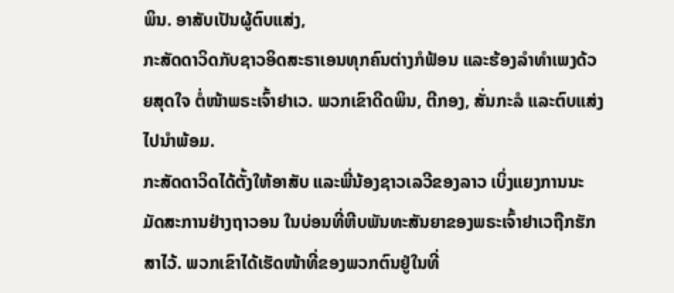ພິນ. ອາສັບເປັນຜູ້ຕົບແສ່ງ,
ກະສັດດາວິດກັບຊາວອິດສະຣາເອນທຸກຄົນຕ່າງກໍຟ້ອນ ແລະຮ້ອງລຳທຳເພງດ້ວຍສຸດໃຈ ຕໍ່ໜ້າພຣະເຈົ້າຢາເວ. ພວກເຂົາດີດພິນ, ຕີກອງ, ສັ່ນກະລໍ ແລະຕົບແສ່ງໄປນຳພ້ອມ.
ກະສັດດາວິດໄດ້ຕັ້ງໃຫ້ອາສັບ ແລະພີ່ນ້ອງຊາວເລວີຂອງລາວ ເບິ່ງແຍງການນະມັດສະການຢ່າງຖາວອນ ໃນບ່ອນທີ່ຫີບພັນທະສັນຍາຂອງພຣະເຈົ້າຢາເວຖືກຮັກສາໄວ້. ພວກເຂົາໄດ້ເຮັດໜ້າທີ່ຂອງພວກຕົນຢູ່ໃນທີ່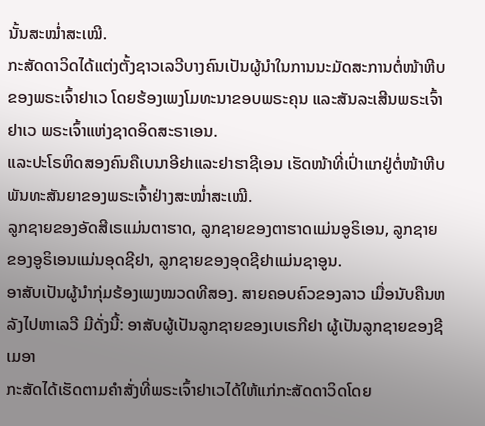ນັ້ນສະໝໍ່າສະເໝີ.
ກະສັດດາວິດໄດ້ແຕ່ງຕັ້ງຊາວເລວີບາງຄົນເປັນຜູ້ນຳໃນການນະມັດສະການຕໍ່ໜ້າຫີບຂອງພຣະເຈົ້າຢາເວ ໂດຍຮ້ອງເພງໂມທະນາຂອບພຣະຄຸນ ແລະສັນລະເສີນພຣະເຈົ້າຢາເວ ພຣະເຈົ້າແຫ່ງຊາດອິດສະຣາເອນ.
ແລະປະໂຣຫິດສອງຄົນຄືເບນາອີຢາແລະຢາຮາຊີເອນ ເຮັດໜ້າທີ່ເປົ່າແກຢູ່ຕໍ່ໜ້າຫີບພັນທະສັນຍາຂອງພຣະເຈົ້າຢ່າງສະໝໍ່າສະເໝີ.
ລູກຊາຍຂອງອັດສີເຣແມ່ນຕາຮາດ, ລູກຊາຍຂອງຕາຮາດແມ່ນອູຣິເອນ, ລູກຊາຍຂອງອູຣິເອນແມ່ນອຸດຊີຢາ, ລູກຊາຍຂອງອຸດຊີຢາແມ່ນຊາອູນ.
ອາສັບເປັນຜູ້ນຳກຸ່ມຮ້ອງເພງໝວດທີສອງ. ສາຍຄອບຄົວຂອງລາວ ເມື່ອນັບຄືນຫລັງໄປຫາເລວີ ມີດັ່ງນີ້: ອາສັບຜູ້ເປັນລູກຊາຍຂອງເບເຣກີຢາ ຜູ້ເປັນລູກຊາຍຂອງຊີເມອາ
ກະສັດໄດ້ເຮັດຕາມຄຳສັ່ງທີ່ພຣະເຈົ້າຢາເວໄດ້ໃຫ້ແກ່ກະສັດດາວິດໂດຍ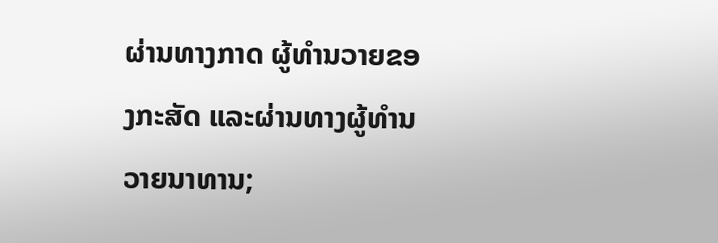ຜ່ານທາງກາດ ຜູ້ທຳນວາຍຂອງກະສັດ ແລະຜ່ານທາງຜູ້ທຳນວາຍນາທານ;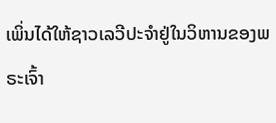ເພິ່ນໄດ້ໃຫ້ຊາວເລວີປະຈຳຢູ່ໃນວິຫານຂອງພຣະເຈົ້າ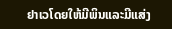ຢາເວໂດຍໃຫ້ມີພິນແລະມີແສ່ງ